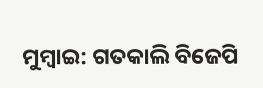ମୁମ୍ବାଇ: ଗତକାଲି ବିଜେପି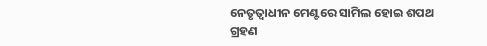ନେତୃତ୍ବାଧୀନ ମେଣ୍ଟରେ ସାମିଲ ହୋଇ ଶପଥ ଗ୍ରହଣ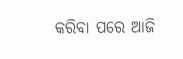କରିବା ପରେ ଆଜି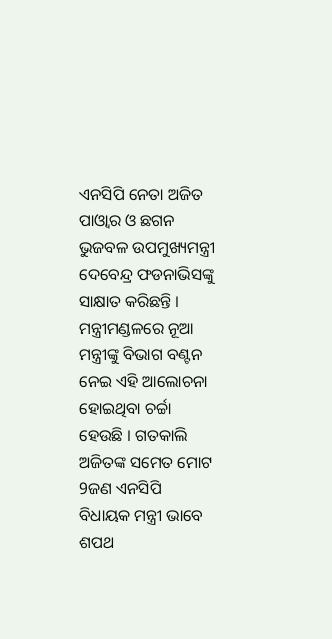ଏନସିପି ନେତା ଅଜିତ ପାଓ୍ବାର ଓ ଛଗନ ଭୁଜବଳ ଉପମୁଖ୍ୟମନ୍ତ୍ରୀ ଦେବେନ୍ଦ୍ର ଫଡନାଭିସଙ୍କୁ ସାକ୍ଷାତ କରିଛନ୍ତି । ମନ୍ତ୍ରୀମଣ୍ଡଳରେ ନୂଆ ମନ୍ତ୍ରୀଙ୍କୁ ବିଭାଗ ବଣ୍ଟନ ନେଇ ଏହି ଆଲୋଚନା ହୋଇଥିବା ଚର୍ଚ୍ଚା ହେଉଛି । ଗତକାଲି ଅଜିତଙ୍କ ସମେତ ମୋଟ 9ଜଣ ଏନସିପି ବିଧାୟକ ମନ୍ତ୍ରୀ ଭାବେ ଶପଥ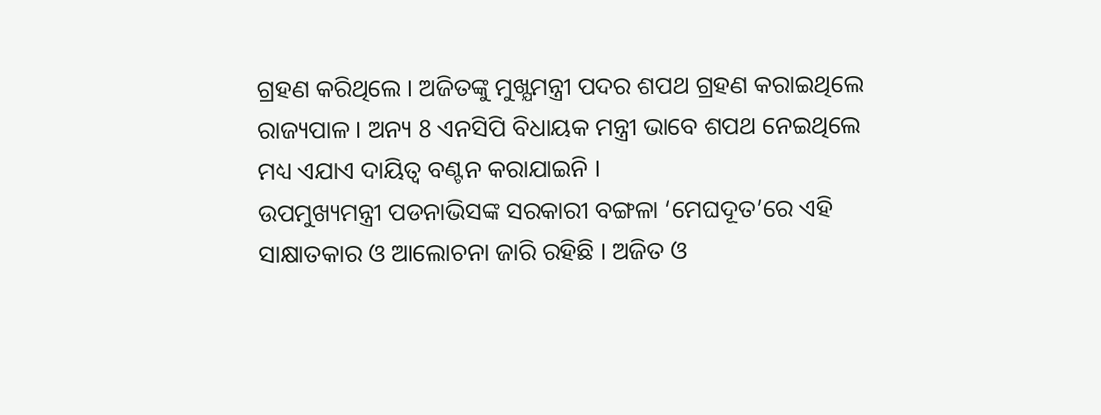ଗ୍ରହଣ କରିଥିଲେ । ଅଜିତଙ୍କୁ ମୁଖ୍ଯମନ୍ତ୍ରୀ ପଦର ଶପଥ ଗ୍ରହଣ କରାଇଥିଲେ ରାଜ୍ୟପାଳ । ଅନ୍ୟ 8 ଏନସିପି ବିଧାୟକ ମନ୍ତ୍ରୀ ଭାବେ ଶପଥ ନେଇଥିଲେ ମଧ୍ୟ ଏଯାଏ ଦାୟିତ୍ବ ବଣ୍ଟନ କରାଯାଇନି ।
ଉପମୁଖ୍ୟମନ୍ତ୍ରୀ ପଡନାଭିସଙ୍କ ସରକାରୀ ବଙ୍ଗଳା ‘ମେଘଦୂତ’ରେ ଏହି ସାକ୍ଷାତକାର ଓ ଆଲୋଚନା ଜାରି ରହିଛି । ଅଜିତ ଓ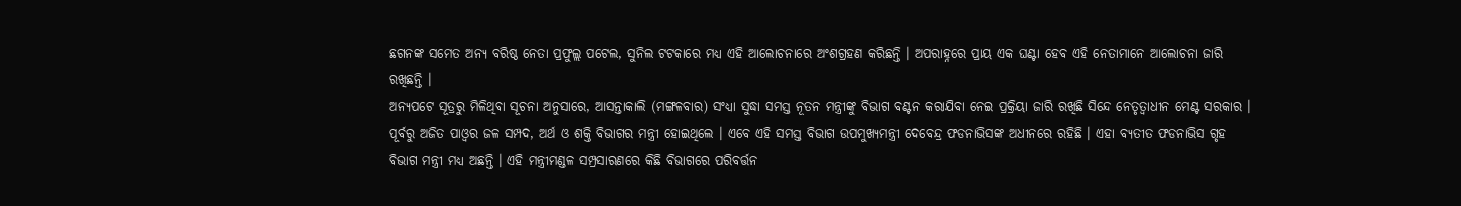ଛଗନଙ୍କ ସମେତ ଅନ୍ୟ ବରିଷ୍ଠ ନେତା ପ୍ରଫୁଲ୍ଲ ପଟେଲ, ସୁନିଲ ଟଟକାରେ ମଧ୍ୟ ଏହି ଆଲୋଚନାରେ ଅଂଶଗ୍ରହଣ କରିଛନ୍ତି । ଅପରାହ୍ନରେ ପ୍ରାୟ ଏକ ଘଣ୍ଟା ହେବ ଏହି ନେତାମାନେ ଆଲୋଚନା ଜାରି ରଖିଛନ୍ତି ।
ଅନ୍ଯପଟେ ସୂତ୍ରରୁ ମିଳିଥିବା ସୂଚନା ଅନୁସାରେ, ଆସନ୍ତାକାଲି (ମଙ୍ଗଳବାର) ସଂଧ୍ୟା ସୁଦ୍ଧା ସମସ୍ତ ନୂତନ ମନ୍ତ୍ରୀଙ୍କୁ ବିଭାଗ ବଣ୍ଟନ କରାଯିବା ନେଇ ପ୍ରକ୍ରିୟା ଜାରି ରଖିଛି ସିନ୍ଦେ ନେତୃତ୍ବାଧୀନ ମେଣ୍ଟ ସରକାର । ପୂର୍ବରୁ ଅଜିତ ପାଓ୍ବର ଜଳ ସମ୍ପଦ, ଅର୍ଥ ଓ ଶକ୍ତି ବିଭାଗର ମନ୍ତ୍ରୀ ହୋଇଥିଲେ । ଏବେ ଏହି ସମସ୍ତ ବିଭାଗ ଉପମୁଖ୍ୟମନ୍ତ୍ରୀ ଦେବେନ୍ଦ୍ର ଫଡନାଭିସଙ୍କ ଅଧୀନରେ ରହିଛି । ଏହା ବ୍ୟତୀତ ଫଡନାଭିସ ଗୃହ ବିଭାଗ ମନ୍ତ୍ରୀ ମଧ୍ୟ ଅଛନ୍ତି । ଏହି ମନ୍ତ୍ରୀମଣ୍ଡଳ ସମ୍ପ୍ରସାରଣରେ କିଛି ବିଭାଗରେ ପରିବର୍ତ୍ତନ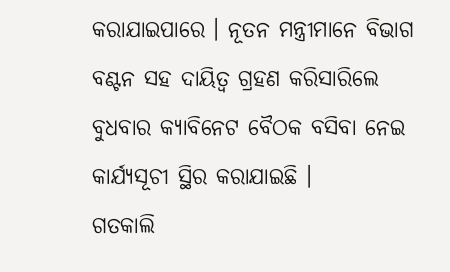କରାଯାଇପାରେ । ନୂତନ ମନ୍ତ୍ରୀମାନେ ବିଭାଗ ବଣ୍ଟନ ସହ ଦାୟିତ୍ବ ଗ୍ରହଣ କରିସାରିଲେ ବୁଧବାର କ୍ୟାବିନେଟ ବୈଠକ ବସିବା ନେଇ କାର୍ଯ୍ୟସୂଚୀ ସ୍ଥିର କରାଯାଇଛି ।
ଗତକାଲି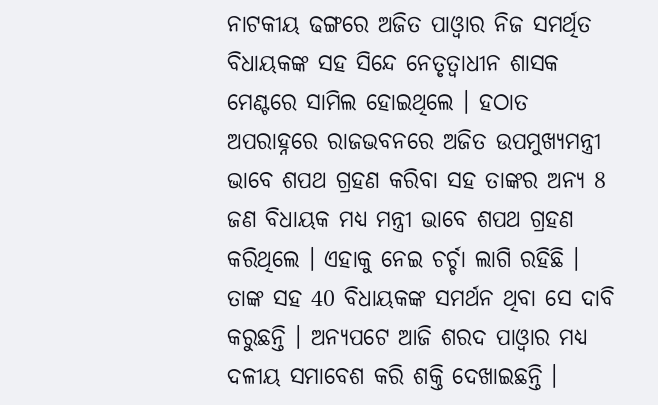ନାଟକୀୟ ଢଙ୍ଗରେ ଅଜିତ ପାଓ୍ବାର ନିଜ ସମର୍ଥିତ ବିଧାୟକଙ୍କ ସହ ସିନ୍ଦେ ନେତୃତ୍ବାଧୀନ ଶାସକ ମେଣ୍ଟରେ ସାମିଲ ହୋଇଥିଲେ । ହଠାତ ଅପରାହ୍ନରେ ରାଜଭବନରେ ଅଜିତ ଉପମୁଖ୍ୟମନ୍ତ୍ରୀ ଭାବେ ଶପଥ ଗ୍ରହଣ କରିବା ସହ ତାଙ୍କର ଅନ୍ୟ 8 ଜଣ ବିଧାୟକ ମଧ୍ୟ ମନ୍ତ୍ରୀ ଭାବେ ଶପଥ ଗ୍ରହଣ କରିଥିଲେ । ଏହାକୁ ନେଇ ଚର୍ଚ୍ଚା ଲାଗି ରହିଛି । ତାଙ୍କ ସହ 40 ବିଧାୟକଙ୍କ ସମର୍ଥନ ଥିବା ସେ ଦାବି କରୁଛନ୍ତି । ଅନ୍ୟପଟେ ଆଜି ଶରଦ ପାଓ୍ବାର ମଧ୍ୟ ଦଳୀୟ ସମାବେଶ କରି ଶକ୍ତି ଦେଖାଇଛନ୍ତି ।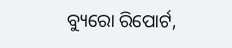ବ୍ୟୁରୋ ରିପୋର୍ଟ,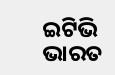ଇଟିଭି ଭାରତ